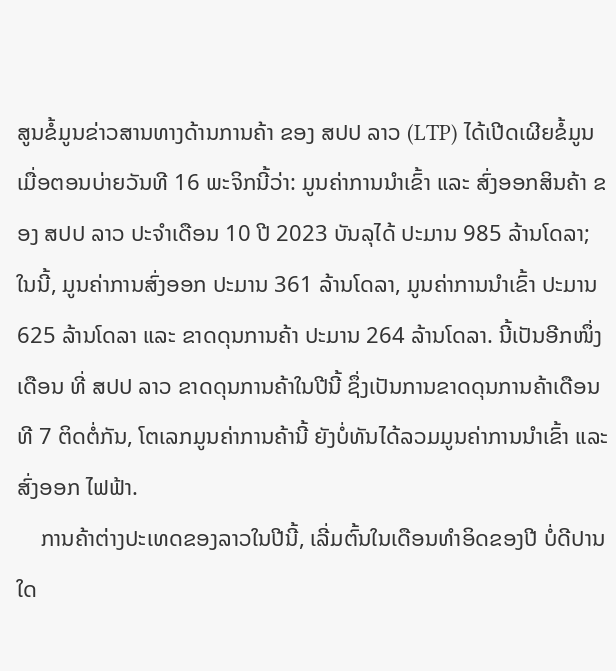ສູນຂໍ້ມູນຂ່າວສານທາງດ້ານການຄ້າ ຂອງ ສປປ ລາວ (LTP) ໄດ້ເປີດເຜີຍຂໍ້ມູນເມື່ອຕອນບ່າຍວັນທີ 16 ພະຈິກນີ້ວ່າ: ມູນຄ່າການນໍາເຂົ້າ ແລະ ສົ່ງອອກສິນຄ້າ ຂອງ ສປປ ລາວ ປະຈໍາເດືອນ 10 ປີ 2023 ບັນລຸໄດ້ ປະມານ 985 ລ້ານໂດລາ; ໃນນີ້, ມູນຄ່າການສົ່ງອອກ ປະມານ 361 ລ້ານໂດລາ, ມູນຄ່າການນໍາເຂົ້າ ປະມານ 625 ລ້ານໂດລາ ແລະ ຂາດດຸນການຄ້າ ປະມານ 264 ລ້ານໂດລາ. ນີ້ເປັນອີກໜຶ່ງເດືອນ ທີ່ ສປປ ລາວ ຂາດດຸນການຄ້າໃນປີນີ້ ຊຶ່ງເປັນການຂາດດຸນການຄ້າເດືອນທີ 7 ຕິດຕໍ່ກັນ, ໂຕເລກມູນຄ່າການຄ້ານີ້ ຍັງບໍ່ທັນໄດ້ລວມມູນຄ່າການນຳເຂົ້າ ແລະ ສົ່ງອອກ ໄຟຟ້າ.
    ການຄ້າຕ່າງປະເທດຂອງລາວໃນປີນີ້, ເລີ່ມຕົ້ນໃນເດືອນທໍາອິດຂອງປີ ບໍ່ດີປານໃດ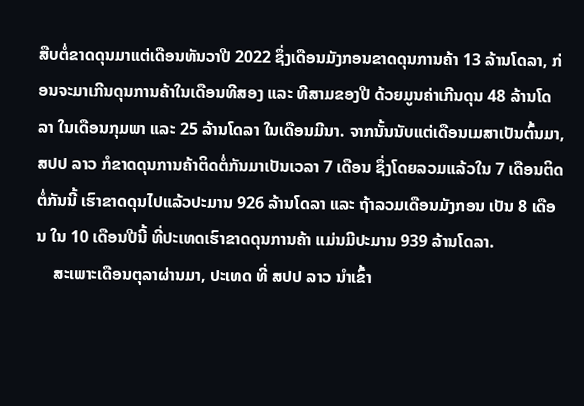ສືບຕໍ່ຂາດດຸນມາແຕ່ເດືອນທັນວາປີ 2022 ຊຶ່ງເດືອນມັງກອນຂາດດຸນການຄ້າ 13 ລ້ານໂດລາ, ກ່ອນຈະມາເກີນດຸນການຄ້າໃນເດືອນທີສອງ ແລະ ທີສາມຂອງປີ ດ້ວຍມູນຄ່າເກີນດຸນ 48 ລ້ານໂດລາ ໃນເດືອນກຸມພາ ແລະ 25 ລ້ານໂດລາ ໃນເດືອນມີນາ. ຈາກນັ້ນນັບແຕ່ເດືອນເມສາເປັນຕົ້ນມາ, ສປປ ລາວ ກໍຂາດດຸນການຄ້າຕິດຕໍ່ກັນມາເປັນເວລາ 7 ເດືອນ ຊຶ່ງໂດຍລວມແລ້ວໃນ 7 ເດືອນຕິດຕໍ່ກັນນີ້ ເຮົາຂາດດຸນໄປແລ້ວປະມານ 926 ລ້ານໂດລາ ແລະ ຖ້າລວມເດືອນມັງກອນ ເປັນ 8 ເດືອນ ໃນ 10 ເດືອນປີນີ້ ທີ່ປະເທດເຮົາຂາດດຸນການຄ້າ ແມ່ນມີປະມານ 939 ລ້ານໂດລາ.
    ສະເພາະເດືອນຕຸລາຜ່ານມາ, ປະເທດ ທີ່ ສປປ ລາວ ນໍາເຂົ້າ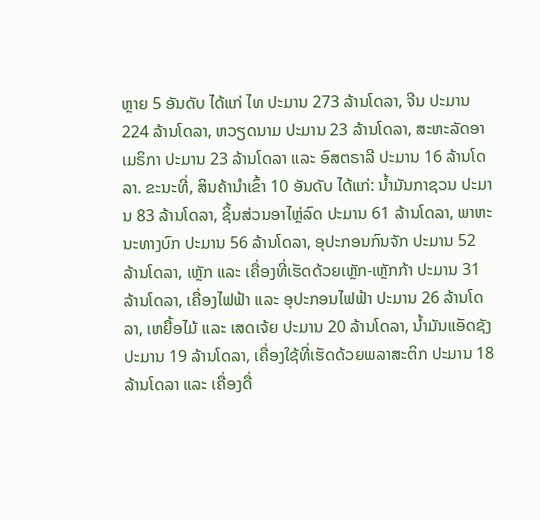ຫຼາຍ 5 ອັນດັບ ໄດ້ແກ່ ໄທ ປະມານ 273 ລ້ານໂດລາ, ຈີນ ປະມານ 224 ລ້ານໂດລາ, ຫວຽດນາມ ປະມານ 23 ລ້ານໂດລາ, ສະຫະລັດອາເມຣິກາ ປະມານ 23 ລ້ານໂດລາ ແລະ ອົສຕຣາລີ ປະມານ 16 ລ້ານໂດລາ. ຂະນະທີ່, ສິນຄ້ານໍາເຂົ້າ 10 ອັນດັບ ໄດ້ແກ່: ນໍ້າມັນກາຊວນ ປະມານ 83 ລ້ານໂດລາ, ຊິ້ນສ່ວນອາໄຫຼ່ລົດ ປະມານ 61 ລ້ານໂດລາ, ພາຫະນະທາງບົກ ປະມານ 56 ລ້ານໂດລາ, ອຸປະກອນກົນຈັກ ປະມານ 52  ລ້ານໂດລາ, ເຫຼັກ ແລະ ເຄື່ອງທີ່ເຮັດດ້ວຍເຫຼັກ-ເຫຼັກກ້າ ປະມານ 31 ລ້ານໂດລາ, ເຄື່ອງໄຟຟ້າ ແລະ ອຸປະກອນໄຟຟ້າ ປະມານ 26 ລ້ານໂດລາ, ເຫຍື້ອໄມ້ ແລະ ເສດເຈ້ຍ ປະມານ 20 ລ້ານໂດລາ, ນໍ້າມັນແອັດຊັງ ປະມານ 19 ລ້ານໂດລາ, ເຄື່ອງໃຊ້ທີ່ເຮັດດ້ວຍພລາສະຕິກ ປະມານ 18 ລ້ານໂດລາ ແລະ ເຄື່ອງດື່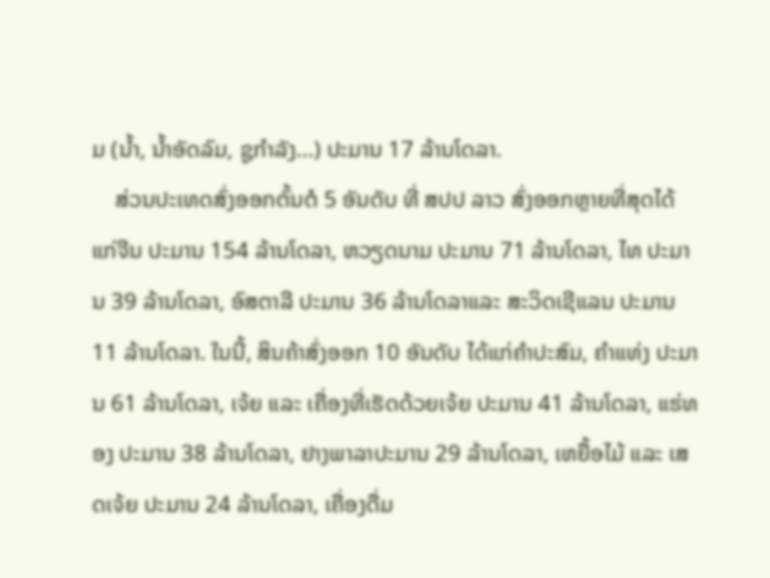ມ (ນໍ້າ, ນໍ້າອັດລົມ, ຊູກໍາລັງ...) ປະມານ 17 ລ້ານໂດລາ.
    ສ່ວນປະເທດສົ່ງອອກຕົ້ນຕໍ 5 ອັນດັບ ທີ່ ສປປ ລາວ ສົ່ງອອກຫຼາຍທີ່ສຸດໄດ້ແກ່ຈີນ ປະມານ 154 ລ້ານໂດລາ, ຫວຽດນາມ ປະມານ 71 ລ້ານໂດລາ, ໄທ ປະມານ 39 ລ້ານໂດລາ, ອົສຕາລີ ປະມານ 36 ລ້ານໂດລາແລະ ສະວິດເຊີແລນ ປະມານ 11 ລ້ານໂດລາ. ໃນນີ້, ສິນຄ້າສົ່ງອອກ 10 ອັນດັບ ໄດ້ແກ່ຄໍາປະສົມ, ຄຳແທ່ງ ປະມານ 61 ລ້ານໂດລາ, ເຈ້ຍ ແລະ ເຄື່ອງທີ່ເຮັດດ້ວຍເຈ້ຍ ປະມານ 41 ລ້ານໂດລາ, ແຮ່ທອງ ປະມານ 38 ລ້ານໂດລາ, ຢາງພາລາປະມານ 29 ລ້ານໂດລາ, ເຫຍື້ອໄມ້ ແລະ ເສດເຈ້ຍ ປະມານ 24 ລ້ານໂດລາ, ເຄື່ອງດື່ມ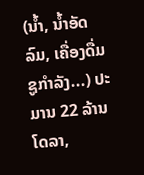(ນໍ້າ, ນໍ້າອັດລົມ, ເຄື່ອງດື່ມຊູກໍາລັງ...) ປະມານ 22 ລ້ານໂດລາ,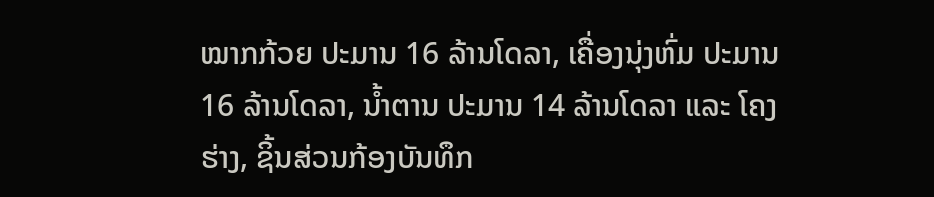ໝາກກ້ວຍ ປະມານ 16 ລ້ານໂດລາ, ເຄື່ອງນຸ່ງຫົ່ມ ປະມານ 16 ລ້ານໂດລາ, ນໍ້າຕານ ປະມານ 14 ລ້ານໂດລາ ແລະ ໂຄງຮ່າງ, ຊິ້ນສ່ວນກ້ອງບັນທຶກ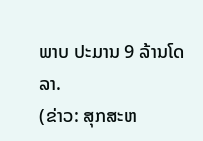ພາບ ປະມານ 9 ລ້ານໂດລາ.
(ຂ່າວ: ສຸກສະຫ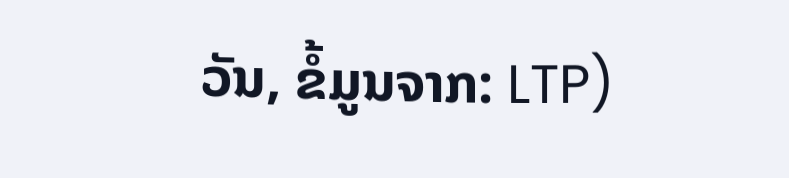ວັນ, ຂໍ້ມູນຈາກ: LTP)